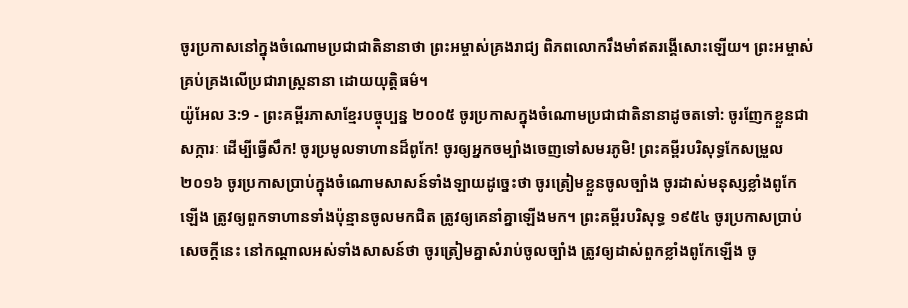ចូរប្រកាសនៅក្នុងចំណោមប្រជាជាតិនានាថា ព្រះអម្ចាស់គ្រងរាជ្យ ពិភពលោករឹងមាំឥតរង្គើសោះឡើយ។ ព្រះអម្ចាស់គ្រប់គ្រងលើប្រជារាស្ត្រនានា ដោយយុត្តិធម៌។
យ៉ូអែល 3:9 - ព្រះគម្ពីរភាសាខ្មែរបច្ចុប្បន្ន ២០០៥ ចូរប្រកាសក្នុងចំណោមប្រជាជាតិនានាដូចតទៅ: ចូរញែកខ្លួនជាសក្ការៈ ដើម្បីធ្វើសឹក! ចូរប្រមូលទាហានដ៏ពូកែ! ចូរឲ្យអ្នកចម្បាំងចេញទៅសមរភូមិ! ព្រះគម្ពីរបរិសុទ្ធកែសម្រួល ២០១៦ ចូរប្រកាសប្រាប់ក្នុងចំណោមសាសន៍ទាំងឡាយដូច្នេះថា ចូរត្រៀមខ្លួនចូលច្បាំង ចូរដាស់មនុស្សខ្លាំងពូកែឡើង ត្រូវឲ្យពួកទាហានទាំងប៉ុន្មានចូលមកជិត ត្រូវឲ្យគេនាំគ្នាឡើងមក។ ព្រះគម្ពីរបរិសុទ្ធ ១៩៥៤ ចូរប្រកាសប្រាប់សេចក្ដីនេះ នៅកណ្តាលអស់ទាំងសាសន៍ថា ចូរត្រៀមគ្នាសំរាប់ចូលច្បាំង ត្រូវឲ្យដាស់ពួកខ្លាំងពូកែឡើង ចូ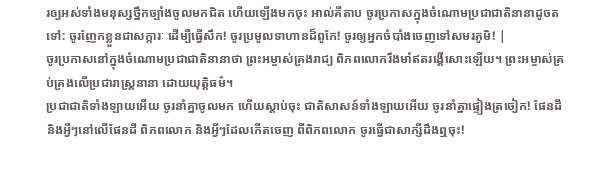រឲ្យអស់ទាំងមនុស្សថ្នឹកច្បាំងចូលមកជិត ហើយឡើងមកចុះ អាល់គីតាប ចូរប្រកាសក្នុងចំណោមប្រជាជាតិនានាដូចតទៅ: ចូរញែកខ្លួនជាសក្ការៈ ដើម្បីធ្វើសឹក! ចូរប្រមូលទាហានដ៏ពូកែ! ចូរឲ្យអ្នកចំបាំងចេញទៅសមរភូមិ! |
ចូរប្រកាសនៅក្នុងចំណោមប្រជាជាតិនានាថា ព្រះអម្ចាស់គ្រងរាជ្យ ពិភពលោករឹងមាំឥតរង្គើសោះឡើយ។ ព្រះអម្ចាស់គ្រប់គ្រងលើប្រជារាស្ត្រនានា ដោយយុត្តិធម៌។
ប្រជាជាតិទាំងឡាយអើយ ចូរនាំគ្នាចូលមក ហើយស្ដាប់ចុះ ជាតិសាសន៍ទាំងឡាយអើយ ចូរនាំគ្នាផ្ទៀងត្រចៀក! ផែនដី និងអ្វីៗនៅលើផែនដី ពិភពលោក និងអ្វីៗដែលកើតចេញ ពីពិភពលោក ចូរធ្វើជាសាក្សីដឹងឮចុះ!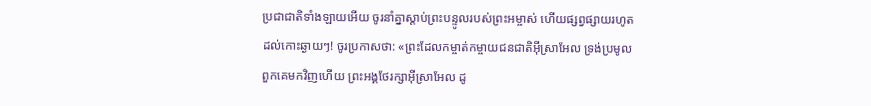ប្រជាជាតិទាំងឡាយអើយ ចូរនាំគ្នាស្ដាប់ព្រះបន្ទូលរបស់ព្រះអម្ចាស់ ហើយផ្សព្វផ្សាយរហូតដល់កោះឆ្ងាយៗ! ចូរប្រកាសថា: «ព្រះដែលកម្ចាត់កម្ចាយជនជាតិអ៊ីស្រាអែល ទ្រង់ប្រមូលពួកគេមកវិញហើយ ព្រះអង្គថែរក្សាអ៊ីស្រាអែល ដូ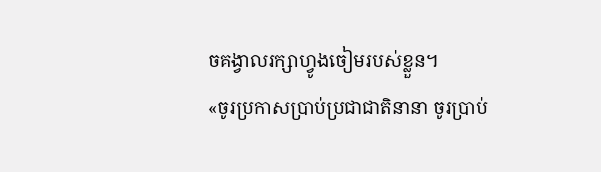ចគង្វាលរក្សាហ្វូងចៀមរបស់ខ្លួន។
«ចូរប្រកាសប្រាប់ប្រជាជាតិនានា ចូរប្រាប់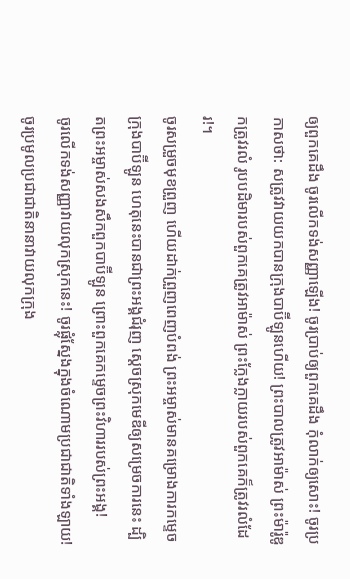ឲ្យពួកគេដឹង ចូរលើកទង់សញ្ញាឡើង! ចូរប្រាប់ឲ្យពួកគេដឹង កុំលាក់ឲ្យសោះ! ចូរប្រកាសថា: សត្រូវវាយយកបានក្រុងបាប៊ីឡូនហើយ! ព្រះបាលត្រូវអាម៉ាស់ ព្រះម៉ារ៉ូឌូកត្រូវរលំ រូបបដិមារបស់ពួកគេត្រូវអាម៉ាស់ ព្រះក្លែងក្លាយរបស់ពួកគេក៏ត្រូវរលំដែរ!។
ចូរសម្រួចមុខព្រួញ ហើយដាក់ព្រួញពេញបំពង់ ព្រះអម្ចាស់មានគម្រោងការកម្ទេចក្រុងបាប៊ីឡូន ហេតុនេះបានជាព្រះអង្គជំរុញ ស្ដេចស្រុកមេឌីឲ្យសម្រេចការនេះ ដ្បិតព្រះអម្ចាស់សងសឹកពួកបាប៊ីឡូន ព្រោះពួកគេកម្ទេចព្រះវិហាររបស់ព្រះអង្គ!
ចូរលើកទង់សញ្ញាវាយលុកស្រុកនេះ! ចូរផ្លុំស្នែងក្នុងចំណោមប្រជាជាតិទាំងឡាយ! ចូរប្រមូលប្រជាជាតិនានាវាយលុកក្រុង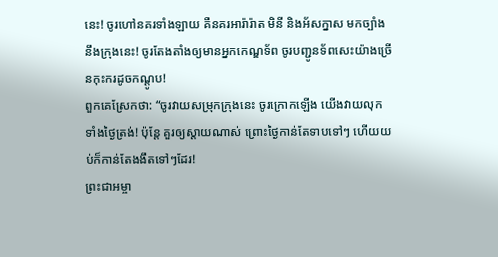នេះ! ចូរហៅនគរទាំងឡាយ គឺនគរអារ៉ារ៉ាត មិនី និងអ័សក្នាស មកច្បាំងនឹងក្រុងនេះ! ចូរតែងតាំងឲ្យមានអ្នកកេណ្ឌទ័ព ចូរបញ្ជូនទ័ពសេះយ៉ាងច្រើនកុះករដូចកណ្ដូប!
ពួកគេស្រែកថា: “ចូរវាយសម្រុកក្រុងនេះ ចូរក្រោកឡើង យើងវាយលុកទាំងថ្ងៃត្រង់! ប៉ុន្តែ គួរឲ្យស្ដាយណាស់ ព្រោះថ្ងៃកាន់តែទាបទៅៗ ហើយយប់ក៏កាន់តែងងឹតទៅៗដែរ!
ព្រះជាអម្ចា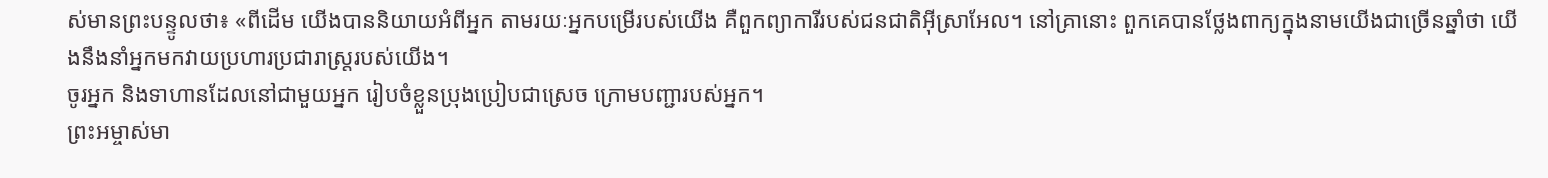ស់មានព្រះបន្ទូលថា៖ «ពីដើម យើងបាននិយាយអំពីអ្នក តាមរយៈអ្នកបម្រើរបស់យើង គឺពួកព្យាការីរបស់ជនជាតិអ៊ីស្រាអែល។ នៅគ្រានោះ ពួកគេបានថ្លែងពាក្យក្នុងនាមយើងជាច្រើនឆ្នាំថា យើងនឹងនាំអ្នកមកវាយប្រហារប្រជារាស្ត្ររបស់យើង។
ចូរអ្នក និងទាហានដែលនៅជាមួយអ្នក រៀបចំខ្លួនប្រុងប្រៀបជាស្រេច ក្រោមបញ្ជារបស់អ្នក។
ព្រះអម្ចាស់មា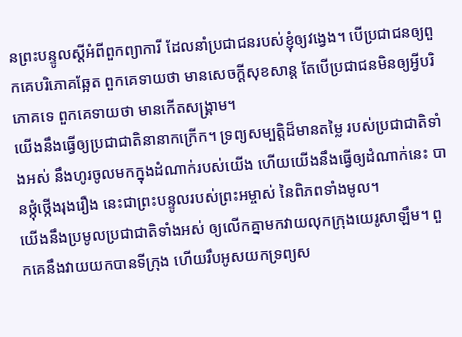នព្រះបន្ទូលស្ដីអំពីពួកព្យាការី ដែលនាំប្រជាជនរបស់ខ្ញុំឲ្យវង្វេង។ បើប្រជាជនឲ្យពួកគេបរិភោគឆ្អែត ពួកគេទាយថា មានសេចក្ដីសុខសាន្ត តែបើប្រជាជនមិនឲ្យអ្វីបរិភោគទេ ពួកគេទាយថា មានកើតសង្គ្រាម។
យើងនឹងធ្វើឲ្យប្រជាជាតិនានាកក្រើក។ ទ្រព្យសម្បត្តិដ៏មានតម្លៃ របស់ប្រជាជាតិទាំងអស់ នឹងហូរចូលមកក្នុងដំណាក់របស់យើង ហើយយើងនឹងធ្វើឲ្យដំណាក់នេះ បានថ្កុំថ្កើងរុងរឿង នេះជាព្រះបន្ទូលរបស់ព្រះអម្ចាស់ នៃពិភពទាំងមូល។
យើងនឹងប្រមូលប្រជាជាតិទាំងអស់ ឲ្យលើកគ្នាមកវាយលុកក្រុងយេរូសាឡឹម។ ពួកគេនឹងវាយយកបានទីក្រុង ហើយរឹបអូសយកទ្រព្យស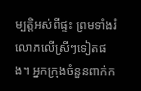ម្បត្តិអស់ពីផ្ទះ ព្រមទាំងរំលោភលើស្រីៗទៀតផង។ អ្នកក្រុងចំនួនពាក់ក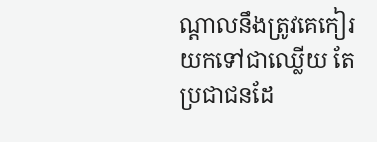ណ្ដាលនឹងត្រូវគេកៀរ យកទៅជាឈ្លើយ តែប្រជាជនដែ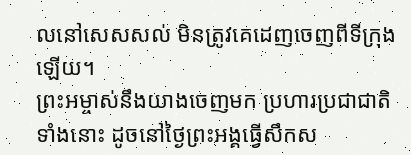លនៅសេសសល់ មិនត្រូវគេដេញចេញពីទីក្រុងឡើយ។
ព្រះអម្ចាស់នឹងយាងចេញមក ប្រហារប្រជាជាតិទាំងនោះ ដូចនៅថ្ងៃព្រះអង្គធ្វើសឹកស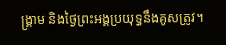ង្គ្រាម និងថ្ងៃព្រះអង្គប្រយុទ្ធនឹងគូសត្រូវ។